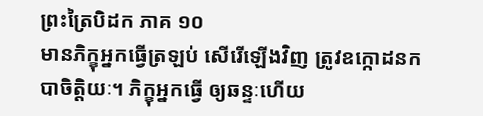ព្រះត្រៃបិដក ភាគ ១០
មានភិក្ខុអ្នកធ្វើត្រឡប់ សើរើឡើងវិញ ត្រូវឧក្កោដនកបាចិត្តិយៈ។ ភិក្ខុអ្នកធ្វើ ឲ្យឆន្ទៈហើយ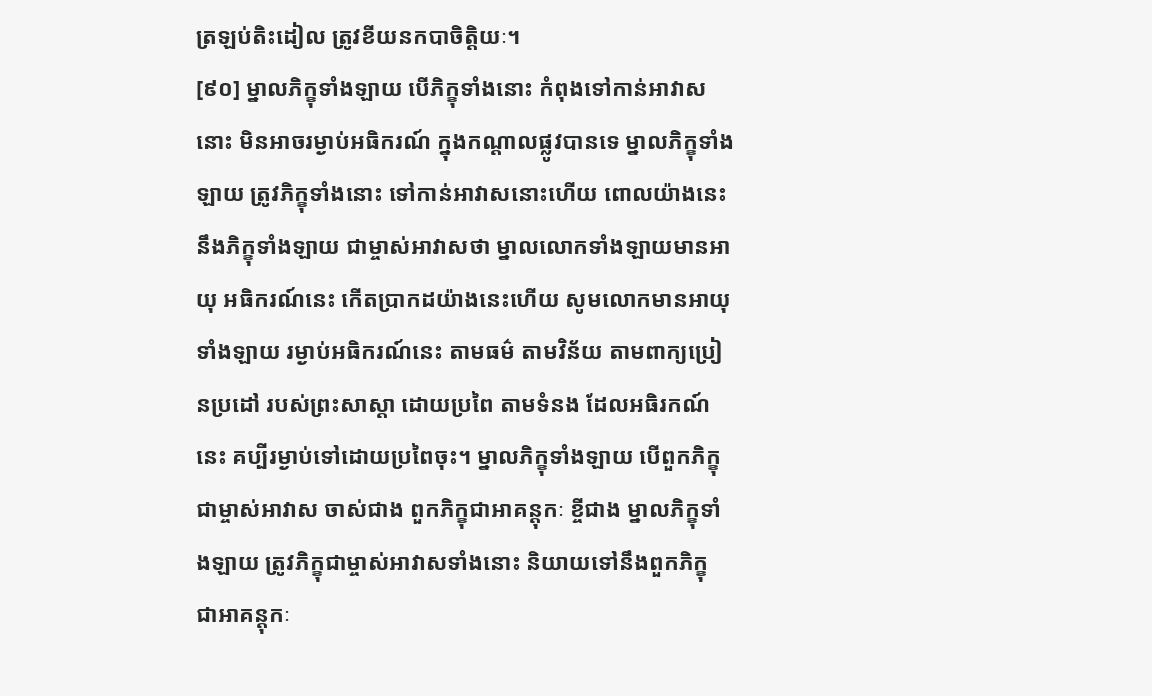ត្រឡប់តិះដៀល ត្រូវខីយនកបាចិត្តិយៈ។
[៩០] ម្នាលភិក្ខុទាំងឡាយ បើភិក្ខុទាំងនោះ កំពុងទៅកាន់អាវាសនោះ មិនអាចរម្ងាប់អធិករណ៍ ក្នុងកណ្តាលផ្លូវបានទេ ម្នាលភិក្ខុទាំងឡាយ ត្រូវភិក្ខុទាំងនោះ ទៅកាន់អាវាសនោះហើយ ពោលយ៉ាងនេះ នឹងភិក្ខុទាំងឡាយ ជាម្ចាស់អាវាសថា ម្នាលលោកទាំងឡាយមានអាយុ អធិករណ៍នេះ កើតប្រាកដយ៉ាងនេះហើយ សូមលោកមានអាយុទាំងឡាយ រម្ងាប់អធិករណ៍នេះ តាមធម៌ តាមវិន័យ តាមពាក្យប្រៀនប្រដៅ របស់ព្រះសាស្តា ដោយប្រពៃ តាមទំនង ដែលអធិរកណ៍នេះ គប្បីរម្ងាប់ទៅដោយប្រពៃចុះ។ ម្នាលភិក្ខុទាំងឡាយ បើពួកភិក្ខុ ជាម្ចាស់អាវាស ចាស់ជាង ពួកភិក្ខុជាអាគន្តុកៈ ខ្ចីជាង ម្នាលភិក្ខុទាំងឡាយ ត្រូវភិក្ខុជាម្ចាស់អាវាសទាំងនោះ និយាយទៅនឹងពួកភិក្ខុ ជាអាគន្តុកៈ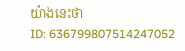យ៉ាងនេះថា
ID: 636799807514247052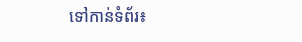ទៅកាន់ទំព័រ៖